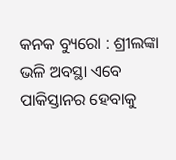କନକ ବ୍ୟୁରୋ : ଶ୍ରୀଲଙ୍କା ଭଳି ଅବସ୍ଥା ଏବେ ପାକିସ୍ତାନର ହେବାକୁ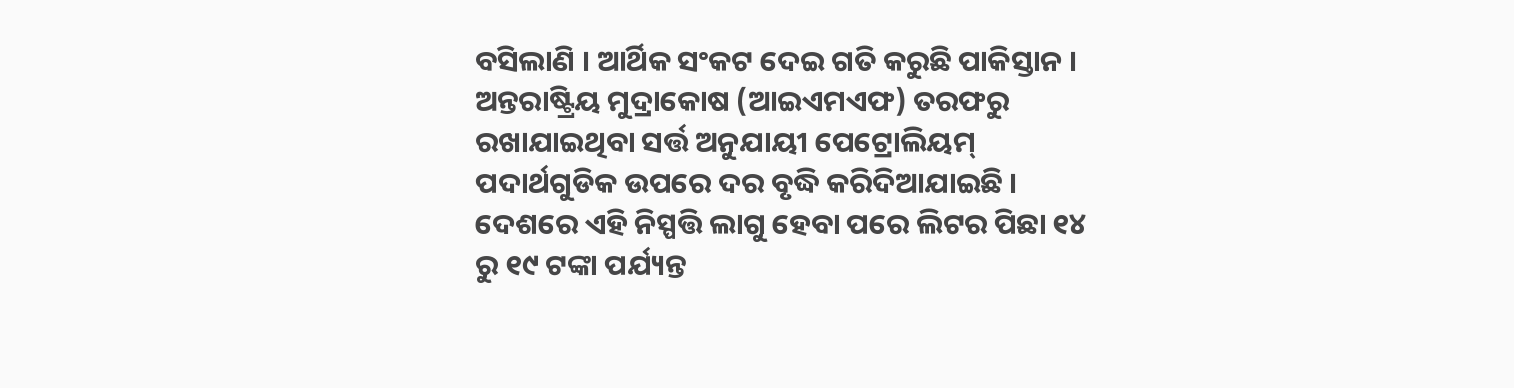ବସିଲାଣି । ଆର୍ଥିକ ସଂକଟ ଦେଇ ଗତି କରୁଛି ପାକିସ୍ତାନ । ଅନ୍ତରାଷ୍ଟ୍ରିୟ ମୁଦ୍ରାକୋଷ (ଆଇଏମଏଫ) ତରଫରୁ ରଖାଯାଇଥିବା ସର୍ତ୍ତ ଅନୁଯାୟୀ ପେଟ୍ରୋଲିୟମ୍ ପଦାର୍ଥଗୁଡିକ ଉପରେ ଦର ବୃଦ୍ଧି କରିଦିଆଯାଇଛି । ଦେଶରେ ଏହି ନିସ୍ପତ୍ତି ଲାଗୁ ହେବା ପରେ ଲିଟର ପିଛା ୧୪ ରୁ ୧୯ ଟଙ୍କା ପର୍ଯ୍ୟନ୍ତ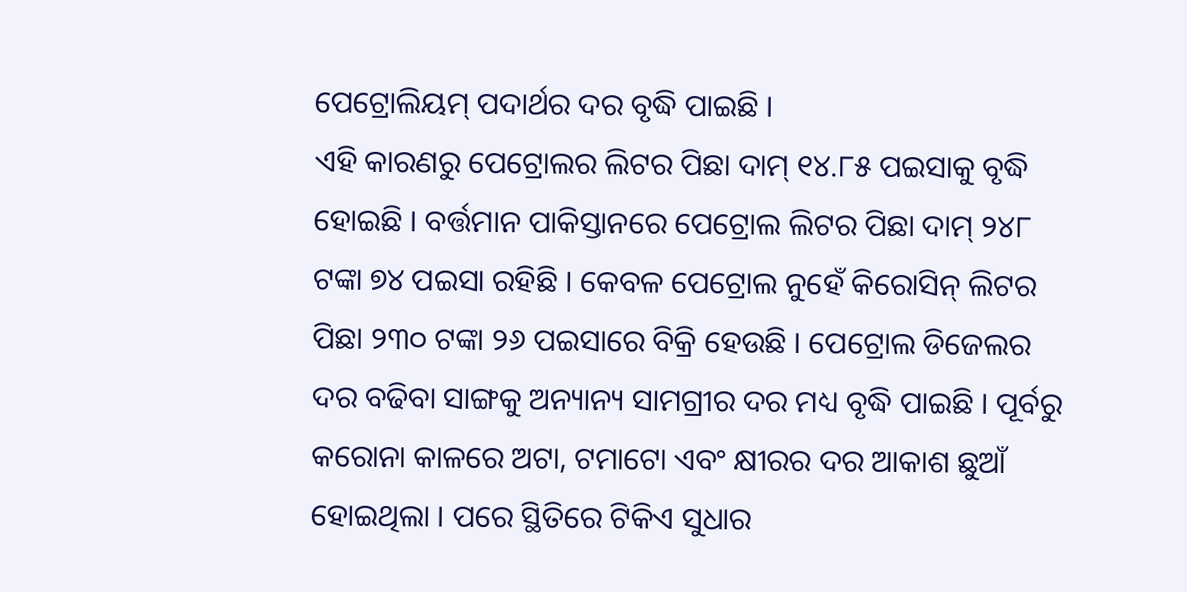ପେଟ୍ରୋଲିୟମ୍ ପଦାର୍ଥର ଦର ବୃଦ୍ଧି ପାଇଛି ।
ଏହି କାରଣରୁ ପେଟ୍ରୋଲର ଲିଟର ପିଛା ଦାମ୍ ୧୪.୮୫ ପଇସାକୁ ବୃଦ୍ଧି ହୋଇଛି । ବର୍ତ୍ତମାନ ପାକିସ୍ତାନରେ ପେଟ୍ରୋଲ ଲିଟର ପିଛା ଦାମ୍ ୨୪୮ ଟଙ୍କା ୭୪ ପଇସା ରହିଛି । କେବଳ ପେଟ୍ରୋଲ ନୁହେଁ କିରୋସିନ୍ ଲିଟର ପିଛା ୨୩୦ ଟଙ୍କା ୨୬ ପଇସାରେ ବିକ୍ରି ହେଉଛି । ପେଟ୍ରୋଲ ଡିଜେଲର ଦର ବଢିବା ସାଙ୍ଗକୁ ଅନ୍ୟାନ୍ୟ ସାମଗ୍ରୀର ଦର ମଧ୍ୟ ବୃଦ୍ଧି ପାଇଛି । ପୂର୍ବରୁ କରୋନା କାଳରେ ଅଟା, ଟମାଟୋ ଏବଂ କ୍ଷୀରର ଦର ଆକାଶ ଛୁଆଁ ହୋଇଥିଲା । ପରେ ସ୍ଥିତିରେ ଟିକିଏ ସୁଧାର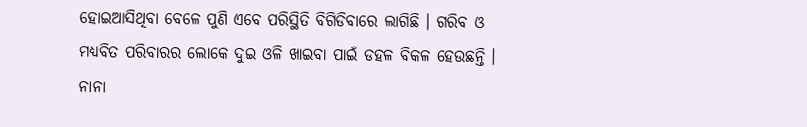ହୋଇଆସିଥିବା ବେଳେ ପୁଣି ଏବେ ପରିସ୍ଥିତି ବିଗିଡିବାରେ ଲାଗିଛି । ଗରିବ ଓ ମଧ୍ୟବିତ ପରିବାରର ଲୋକେ ଦୁଇ ଓଳି ଖାଇବା ପାଇଁ ଡହଳ ବିକଳ ହେଉଛନ୍ତି । ନାନା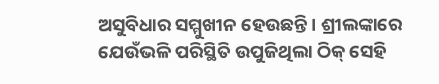ଅସୁବିଧାର ସମ୍ମୁଖୀନ ହେଉଛନ୍ତି । ଶ୍ରୀଲଙ୍କାରେ ଯେଉଁଭଳି ପରିସ୍ଥିତି ଉପୁଜିଥିଲା ଠିକ୍ ସେହି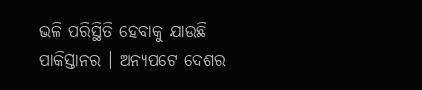ଭଳି ପରିସ୍ଥିତି ହେବାକୁ ଯାଉଛି ପାକିସ୍ତାନର । ଅନ୍ୟପଟେ ଦେଶର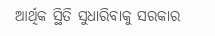ଆର୍ଥିକ ସ୍ଥିତି ସୁଧାରିବାକୁ ସରକାର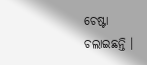ଚେଷ୍ଟା ଚଲାଇଛନ୍ତି ।